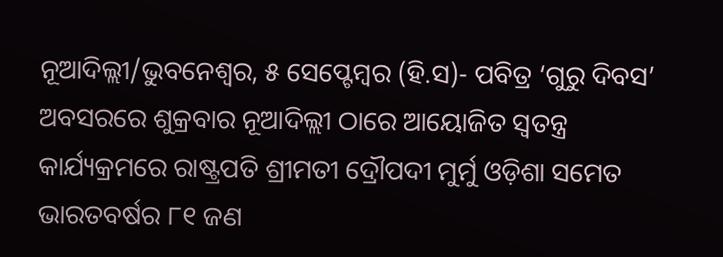ନୂଆଦିଲ୍ଲୀ/ଭୁବନେଶ୍ୱର, ୫ ସେପ୍ଟେମ୍ବର (ହି.ସ)- ପବିତ୍ର ‘ଗୁରୁ ଦିବସ’ ଅବସରରେ ଶୁକ୍ରବାର ନୂଆଦିଲ୍ଲୀ ଠାରେ ଆୟୋଜିତ ସ୍ୱତନ୍ତ୍ର କାର୍ଯ୍ୟକ୍ରମରେ ରାଷ୍ଟ୍ରପତି ଶ୍ରୀମତୀ ଦ୍ରୌପଦୀ ମୁର୍ମୁ ଓଡ଼ିଶା ସମେତ ଭାରତବର୍ଷର ୮୧ ଜଣ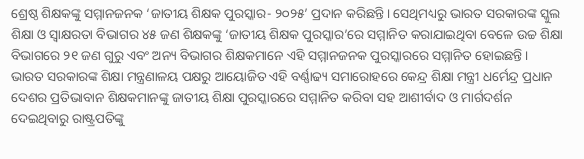ଶ୍ରେଷ୍ଠ ଶିକ୍ଷକଙ୍କୁ ସମ୍ମାନଜନକ ‘ଜାତୀୟ ଶିକ୍ଷକ ପୁରସ୍କାର- ୨୦୨୫’ ପ୍ରଦାନ କରିଛନ୍ତି । ସେଥିମଧ୍ୟରୁ ଭାରତ ସରକାରଙ୍କ ସ୍କୁଲ ଶିକ୍ଷା ଓ ସ୍ୱାକ୍ଷରତା ବିଭାଗର ୪୫ ଜଣ ଶିକ୍ଷକଙ୍କୁ ‘ଜାତୀୟ ଶିକ୍ଷକ ପୁରସ୍କାର’ରେ ସମ୍ମାନିତ କରାଯାଇଥିବା ବେଳେ ଉଚ୍ଚ ଶିକ୍ଷା ବିଭାଗରେ ୨୧ ଜଣ ଗୁରୁ ଏବଂ ଅନ୍ୟ ବିଭାଗର ଶିକ୍ଷକମାନେ ଏହି ସମ୍ମାନଜନକ ପୁରସ୍କାରରେ ସମ୍ମାନିତ ହୋଇଛନ୍ତି ।
ଭାରତ ସରକାରଙ୍କ ଶିକ୍ଷା ମନ୍ତ୍ରଣାଳୟ ପକ୍ଷରୁ ଆୟୋଜିତ ଏହି ବର୍ଣ୍ଣାଢ୍ୟ ସମାରୋହରେ କେନ୍ଦ୍ର ଶିକ୍ଷା ମନ୍ତ୍ରୀ ଧର୍ମେନ୍ଦ୍ର ପ୍ରଧାନ ଦେଶର ପ୍ରତିଭାବାନ ଶିକ୍ଷକମାନଙ୍କୁ ଜାତୀୟ ଶିକ୍ଷା ପୁରସ୍କାରରେ ସମ୍ମାନିତ କରିବା ସହ ଆଶୀର୍ବାଦ ଓ ମାର୍ଗଦର୍ଶନ ଦେଇଥିବାରୁ ରାଷ୍ଟ୍ରପତିଙ୍କୁ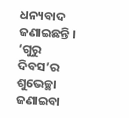ଧନ୍ୟବାଦ ଜଣାଇଛନ୍ତି । ‘ଗୁରୁ ଦିବସ’ର ଶୁଭେଚ୍ଛା ଜଣାଇବା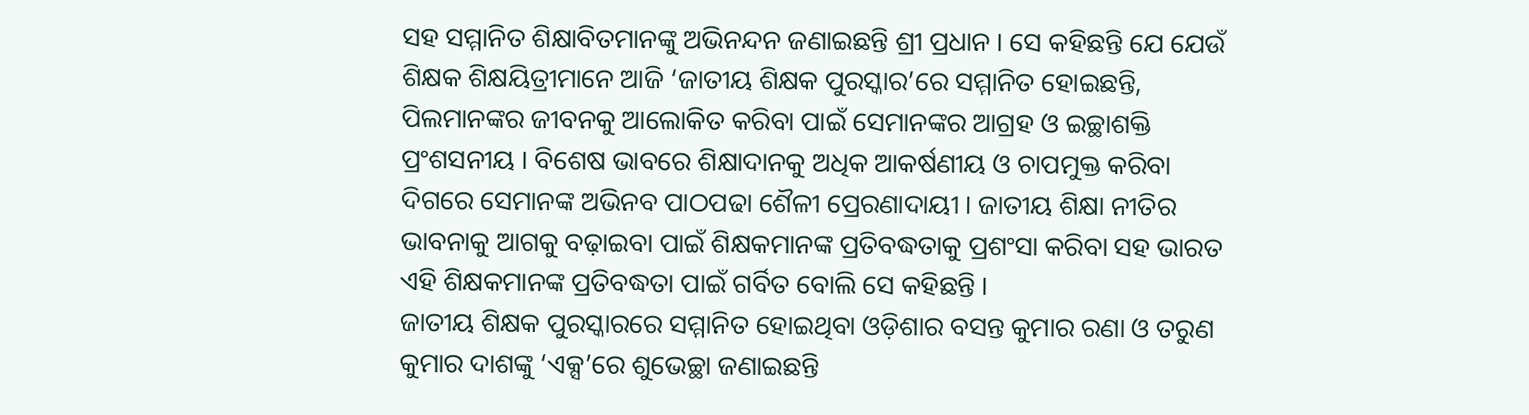ସହ ସମ୍ମାନିତ ଶିକ୍ଷାବିତମାନଙ୍କୁ ଅଭିନନ୍ଦନ ଜଣାଇଛନ୍ତି ଶ୍ରୀ ପ୍ରଧାନ । ସେ କହିଛନ୍ତି ଯେ ଯେଉଁ ଶିକ୍ଷକ ଶିକ୍ଷୟିତ୍ରୀମାନେ ଆଜି ‘ଜାତୀୟ ଶିକ୍ଷକ ପୁରସ୍କାର’ରେ ସମ୍ମାନିତ ହୋଇଛନ୍ତି, ପିଲମାନଙ୍କର ଜୀବନକୁ ଆଲୋକିତ କରିବା ପାଇଁ ସେମାନଙ୍କର ଆଗ୍ରହ ଓ ଇଚ୍ଛାଶକ୍ତି ପ୍ରଂଶସନୀୟ । ବିଶେଷ ଭାବରେ ଶିକ୍ଷାଦାନକୁ ଅଧିକ ଆକର୍ଷଣୀୟ ଓ ଚାପମୁକ୍ତ କରିବା ଦିଗରେ ସେମାନଙ୍କ ଅଭିନବ ପାଠପଢା ଶୈଳୀ ପ୍ରେରଣାଦାୟୀ । ଜାତୀୟ ଶିକ୍ଷା ନୀତିର ଭାବନାକୁ ଆଗକୁ ବଢ଼ାଇବା ପାଇଁ ଶିକ୍ଷକମାନଙ୍କ ପ୍ରତିବଦ୍ଧତାକୁ ପ୍ରଶଂସା କରିବା ସହ ଭାରତ ଏହି ଶିକ୍ଷକମାନଙ୍କ ପ୍ରତିବଦ୍ଧତା ପାଇଁ ଗର୍ବିତ ବୋଲି ସେ କହିଛନ୍ତି ।
ଜାତୀୟ ଶିକ୍ଷକ ପୁରସ୍କାରରେ ସମ୍ମାନିତ ହୋଇଥିବା ଓଡ଼ିଶାର ବସନ୍ତ କୁମାର ରଣା ଓ ତରୁଣ କୁମାର ଦାଶଙ୍କୁ ‘ଏକ୍ସ’ରେ ଶୁଭେଚ୍ଛା ଜଣାଇଛନ୍ତି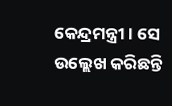କେନ୍ଦ୍ରମନ୍ତ୍ରୀ । ସେ ଉଲ୍ଲେଖ କରିଛନ୍ତି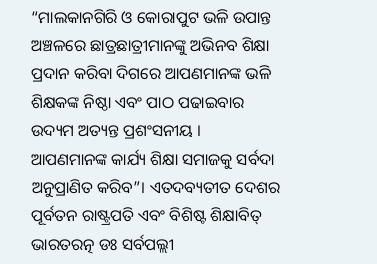“ମାଲକାନଗିରି ଓ କୋରାପୁଟ ଭଳି ଉପାନ୍ତ ଅଞ୍ଚଳରେ ଛାତ୍ରଛାତ୍ରୀମାନଙ୍କୁ ଅଭିନବ ଶିକ୍ଷା ପ୍ରଦାନ କରିବା ଦିଗରେ ଆପଣମାନଙ୍କ ଭଳି ଶିକ୍ଷକଙ୍କ ନିଷ୍ଠା ଏବଂ ପାଠ ପଢାଇବାର ଉଦ୍ୟମ ଅତ୍ୟନ୍ତ ପ୍ରଶଂସନୀୟ । ଆପଣମାନଙ୍କ କାର୍ଯ୍ୟ ଶିକ୍ଷା ସମାଜକୁ ସର୍ବଦା ଅନୁପ୍ରାଣିତ କରିବ”। ଏତଦବ୍ୟତୀତ ଦେଶର ପୂର୍ବତନ ରାଷ୍ଟ୍ରପତି ଏବଂ ବିଶିଷ୍ଟ ଶିକ୍ଷାବିତ୍ ଭାରତରତ୍ନ ଡଃ ସର୍ବପଲ୍ଲୀ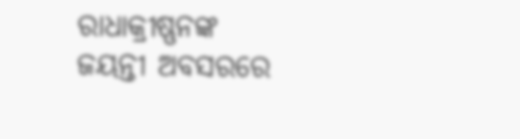ରାଧାକ୍ରୀଷ୍ଣନଙ୍କ ଜୟନ୍ତୀ ଅବସରରେ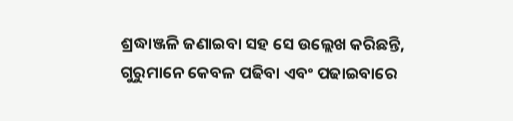ଶ୍ରଦ୍ଧାଞ୍ଜଳି ଜଣାଇବା ସହ ସେ ଉଲ୍ଲେଖ କରିଛନ୍ତି, ଗୁରୁମାନେ କେବଳ ପଢିବା ଏବଂ ପଢାଇବାରେ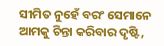ସୀମିତ ନୁହେଁ ବରଂ ସେମାନେ ଆମକୁ ଚିନ୍ତା କରିବାର ଦୃଷ୍ଟି,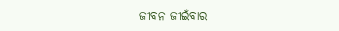ଜୀବନ ଜୀଇଁବାର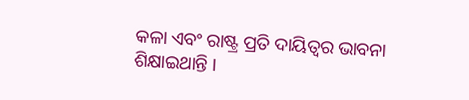କଳା ଏବଂ ରାଷ୍ଟ୍ର ପ୍ରତି ଦାୟିତ୍ୱର ଭାବନା ଶିକ୍ଷାଇଥାନ୍ତି ।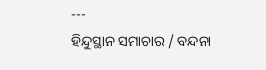---
ହିନ୍ଦୁସ୍ଥାନ ସମାଚାର / ବନ୍ଦନା